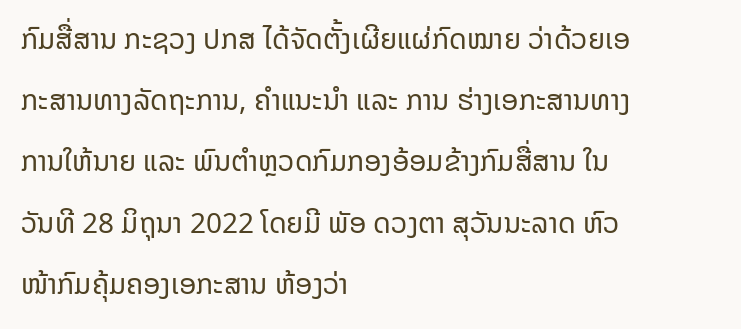ກົມສື່ສານ ກະຊວງ ປກສ ໄດ້ຈັດຕັ້ງເຜີຍແຜ່ກົດໝາຍ ວ່າດ້ວຍເອກະສານທາງລັດຖະການ, ຄໍາແນະນໍາ ແລະ ການ ຮ່າງເອກະສານທາງການໃຫ້ນາຍ ແລະ ພົນຕໍາຫຼວດກົມກອງອ້ອມຂ້າງກົມສື່ສານ ໃນວັນທີ 28 ມິຖຸນາ 2022 ໂດຍມີ ພັອ ດວງຕາ ສຸວັນນະລາດ ຫົວໜ້າກົມຄຸ້ມຄອງເອກະສານ ຫ້ອງວ່າ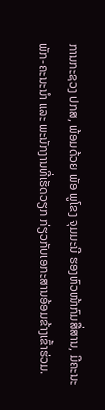ການກະຊວງ ປກສ, ພ້ອມດ້ວຍ ພັອ ພູໂຂງ ຈຸມມະນີ ຮອງຫົວໜ້າກົມສື່ສານ, ມີຄະນະພັກ-ຄະນະນໍາ ແລະ ພະນັກງານທີ່ເຮັດວຽກ ກ່ຽວກັບເອກະສານອ້ອມຂ້າງເຂົ້າຮ່ວມ.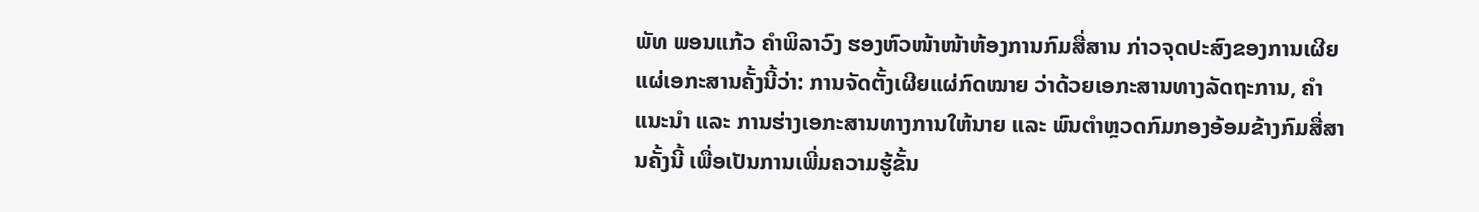ພັທ ພອນແກ້ວ ຄໍາພິລາວົງ ຮອງຫົວໜ້າໜ້າຫ້ອງການກົມສື່ສານ ກ່າວຈຸດປະສົງຂອງການເຜີຍແຜ່ເອກະສານຄັ້ງນີ້ວ່າ: ການຈັດຕັ້ງເຜີຍແຜ່ກົດໝາຍ ວ່າດ້ວຍເອກະສານທາງລັດຖະການ, ຄໍາແນະນໍາ ແລະ ການຮ່າງເອກະສານທາງການໃຫ້ນາຍ ແລະ ພົນຕໍາຫຼວດກົມກອງອ້ອມຂ້າງກົມສື່ສານຄັ້ງນີ້ ເພື່ອເປັນການເພີ່ມຄວາມຮູ້ຂັ້ນ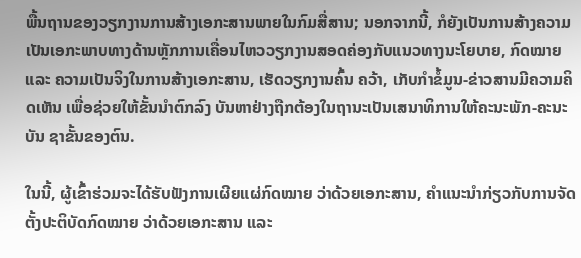ພື້ນຖານຂອງວຽກງານການສ້າງເອກະສານພາຍໃນກົມສື່ສານ; ນອກຈາກນີ້, ກໍຍັງເປັນການສ້າງຄວາມເປັນເອກະພາບທາງດ້ານຫຼັກການເຄື່ອນໄຫວວຽກງານສອດຄ່ອງກັບແນວທາງນະໂຍບາຍ, ກົດໝາຍ ແລະ ຄວາມເປັນຈິງໃນການສ້າງເອກະສານ, ເຮັດວຽກງານຄົ້ນ ຄວ້າ, ເກັບກໍາຂໍ້ມູນ-ຂ່າວສານມີຄວາມຄິດເຫັນ ເພື່ອຊ່ວຍໃຫ້ຂັ້ນນໍາຕົກລົງ ບັນຫາຢ່າງຖືກຕ້ອງໃນຖານະເປັນເສນາທິການໃຫ້ຄະນະພັກ-ຄະນະບັນ ຊາຂັ້ນຂອງຕົນ.

ໃນນີ້, ຜູ້ເຂົ້າຮ່ວມຈະໄດ້ຮັບຟັງການເຜີຍແຜ່ກົດໝາຍ ວ່າດ້ວຍເອກະສານ, ຄໍາແນະນໍາກ່ຽວກັບການຈັດຕັ້ງປະຕິບັດກົດໝາຍ ວ່າດ້ວຍເອກະສານ ແລະ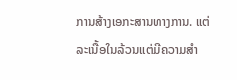ການສ້າງເອກະສານທາງການ. ແຕ່ລະເນື້ອໃນລ້ວນແຕ່ມີຄວາມສໍາ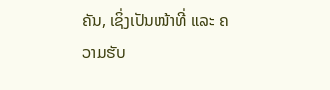ຄັນ, ເຊິ່ງເປັນໜ້າທີ່ ແລະ ຄວາມຮັບ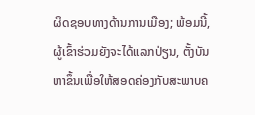ຜິດຊອບທາງດ້ານການເມືອງ; ພ້ອມນີ້, ຜູ້ເຂົ້າຮ່ວມຍັງຈະໄດ້ແລກປ່ຽນ, ຕັ້ງບັນຫາຂຶ້ນເພື່ອໃຫ້ສອດຄ່ອງກັບສະພາບຄ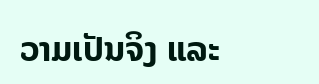ວາມເປັນຈິງ ແລະ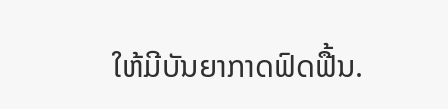ໃຫ້ມີບັນຍາກາດຟົດຟື້ນ.